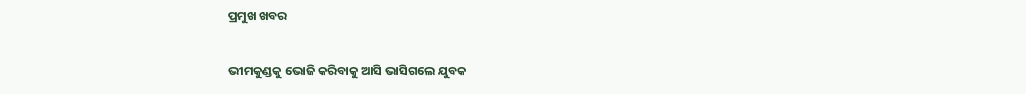ପ୍ରମୁଖ ଖବର

ଭୀମକୁଣ୍ଡକୁ ଭୋଜି କରିବାକୁ ଆସି ଭାସିଗଲେ ଯୁବକ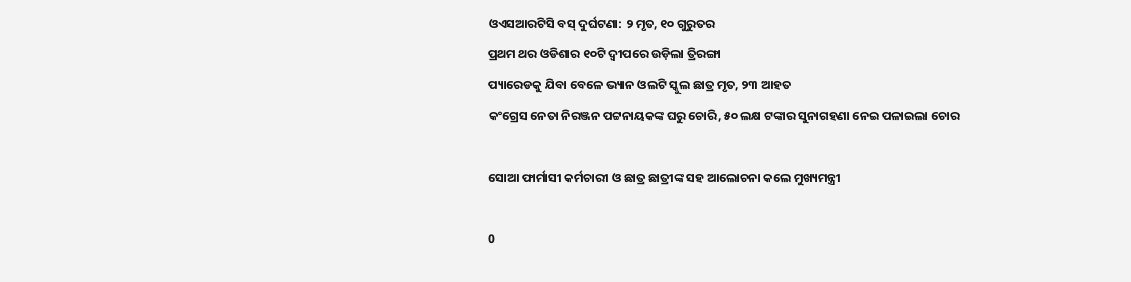ଓଏସଆରଟିସି ବସ୍ ଦୁର୍ଘଟଣା: ୨ ମୃତ, ୧୦ ଗୁରୁତର
ପ୍ରଥମ ଥର ଓଡିଶାର ୧୦ଟି ଦ୍ଵୀପରେ ଉଡ଼ିଲା ତ୍ରିରଙ୍ଗା
ପ୍ୟାରେଡକୁ ଯିବା ବେଳେ ଭ୍ୟାନ ଓଲଟି ସ୍କୁଲ ଛାତ୍ର ମୃତ, ୨୩ ଆହତ
କଂଗ୍ରେସ ନେତା ନିରଞ୍ଜନ ପଟ୍ଟନାୟକଙ୍କ ଘରୁ ଚୋରି, ୫୦ ଲକ୍ଷ ଟଙ୍କାର ସୁନାଗହଣା ନେଇ ପଳାଇଲା ଚୋର

ସୋଆ ଫାର୍ମାସୀ କର୍ମଚାରୀ ଓ ଛାତ୍ର ଛାତ୍ରୀଙ୍କ ସହ ଆଲୋଚନା କଲେ ମୁଖ୍ୟମନ୍ତ୍ରୀ

0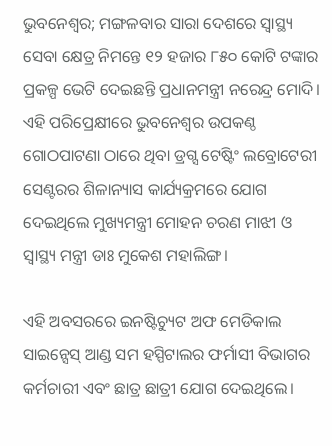ଭୁବନେଶ୍ବର; ମଙ୍ଗଳବାର ସାରା ଦେଶରେ ସ୍ବାସ୍ଥ୍ୟ ସେବା କ୍ଷେତ୍ର ନିମନ୍ତେ ୧୨ ହଜାର ୮୫୦ କୋଟି ଟଙ୍କାର ପ୍ରକଳ୍ପ ଭେଟି ଦେଇଛନ୍ତି ପ୍ରଧାନମନ୍ତ୍ରୀ ନରେନ୍ଦ୍ର ମୋଦି। ଏହି ପରିପ୍ରେକ୍ଷୀରେ ଭୁବନେଶ୍ବର ଉପକଣ୍ଠ ଗୋଠପାଟଣା ଠାରେ ଥିବା ଡ୍ରଗ୍ସ ଟେଷ୍ଟିଂ ଲବ୍ରୋଟେରୀ ସେଣ୍ଟରର ଶିଳାନ୍ୟାସ କାର୍ଯ୍ୟକ୍ରମରେ ଯୋଗ ଦେଇଥିଲେ ମୁଖ୍ୟମନ୍ତ୍ରୀ ମୋହନ ଚରଣ ମାଝୀ ଓ ସ୍ୱାସ୍ଥ୍ୟ ମନ୍ତ୍ରୀ ଡାଃ ମୁକେଶ ମହାଲିଙ୍ଗ।

ଏହି ଅବସରରେ ଇନଷ୍ଟିଚ୍ୟୁଟ ଅଫ ମେଡିକାଲ ସାଇନ୍ସେସ୍ ଆଣ୍ଡ ସମ ହସ୍ପିଟାଲର ଫର୍ମାସୀ ବିଭାଗର କର୍ମଚାରୀ ଏବଂ ଛାତ୍ର ଛାତ୍ରୀ ଯୋଗ ଦେଇଥିଲେ।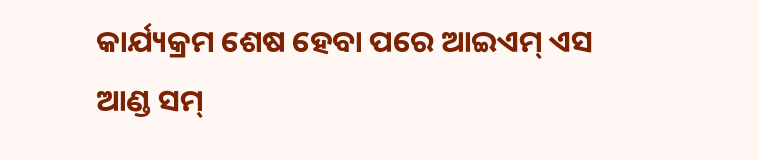କାର୍ଯ୍ୟକ୍ରମ ଶେଷ ହେବା ପରେ ଆଇଏମ୍ ଏସ ଆଣ୍ଡ ସମ୍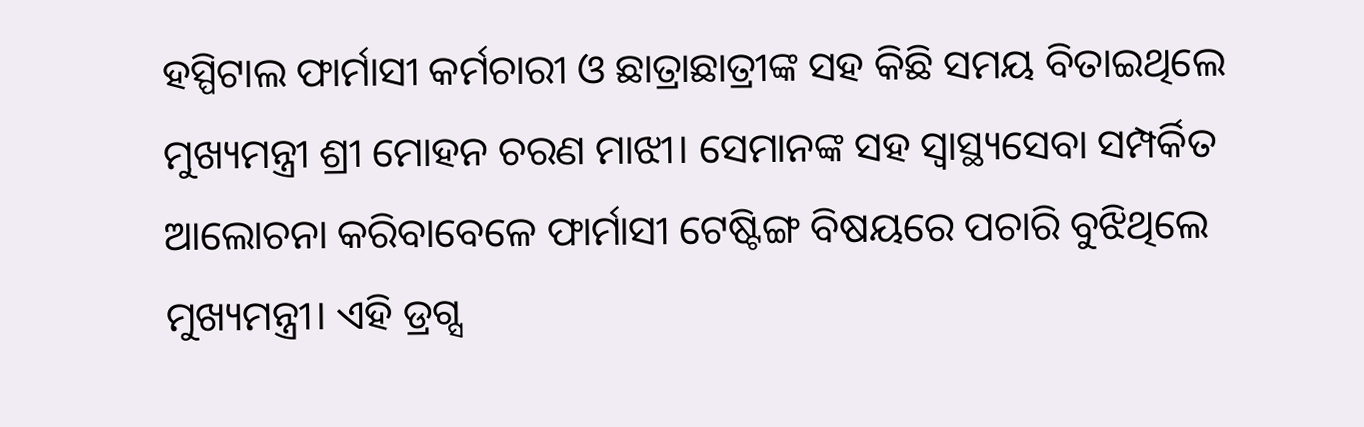ହସ୍ପିଟାଲ ଫାର୍ମାସୀ କର୍ମଚାରୀ ଓ ଛାତ୍ରାଛାତ୍ରୀଙ୍କ ସହ କିଛି ସମୟ ବିତାଇଥିଲେ ମୁଖ୍ୟମନ୍ତ୍ରୀ ଶ୍ରୀ ମୋହନ ଚରଣ ମାଝୀ। ସେମାନଙ୍କ ସହ ସ୍ୱାସ୍ଥ୍ୟସେବା ସମ୍ପର୍କିତ ଆଲୋଚନା କରିବାବେଳେ ଫାର୍ମାସୀ ଟେଷ୍ଟିଙ୍ଗ ବିଷୟରେ ପଚାରି ବୁଝିଥିଲେ ମୁଖ୍ୟମନ୍ତ୍ରୀ। ଏହି ଡ୍ରଗ୍ସ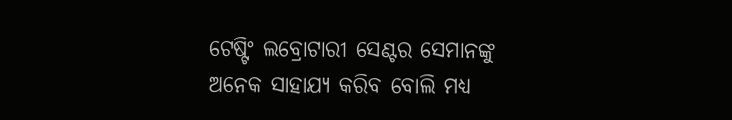ଟେଷ୍ଟିଂ ଲବ୍ରୋଟାରୀ ସେଣ୍ଟର ସେମାନଙ୍କୁ ଅନେକ ସାହାଯ୍ୟ କରିବ ବୋଲି ମଧ୍ଯ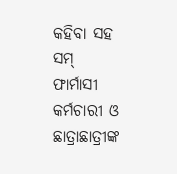କହିବା ସହ ସମ୍ ଫାର୍ମାସୀ କର୍ମଚାରୀ ଓ ଛାତ୍ରାଛାତ୍ରୀଙ୍କ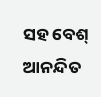ସହ ବେଶ୍ ଆନନ୍ଦିତ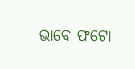ଭାବେ ଫଟୋ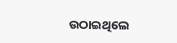ଉଠାଇଥିଲେ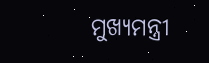ମୁଖ୍ଯମନ୍ତ୍ରୀ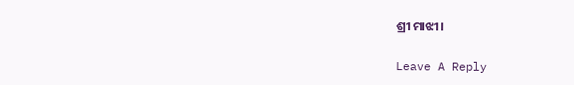ଶ୍ରୀ ମାଝୀ।

Leave A Reply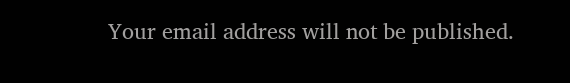Your email address will not be published.